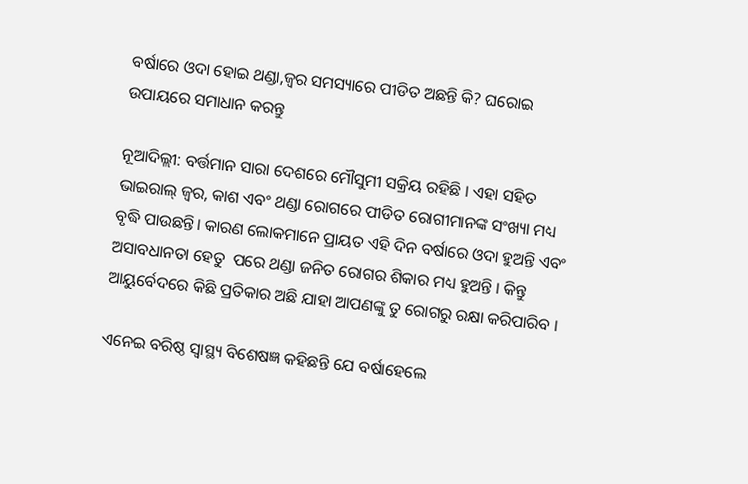ବର୍ଷାରେ ଓଦା ହୋଇ ଥଣ୍ଡା,ଜ୍ୱର ସମସ୍ୟାରେ ପୀଡିତ ଅଛନ୍ତି କି? ଘରୋଇ ଉପାୟରେ ସମାଧାନ କରନ୍ତୁ

ନୂଆଦିଲ୍ଲୀ: ବର୍ତ୍ତମାନ ସାରା ଦେଶରେ ମୌସୁମୀ ସକ୍ରିୟ ରହିଛି । ଏହା ସହିତ ଭାଇରାଲ୍ ଜ୍ୱର, କାଶ ଏବଂ ଥଣ୍ଡା ରୋଗରେ ପୀଡିତ ରୋଗୀମାନଙ୍କ ସଂଖ୍ୟା ମଧ୍ୟ ବୃଦ୍ଧି ପାଉଛନ୍ତି। କାରଣ ଲୋକମାନେ ପ୍ରାୟତ ଏହି ଦିନ ବର୍ଷାରେ ଓଦା ହୁଅନ୍ତି ଏବଂ  ଅସାବଧାନତା ହେତୁ  ପରେ ଥଣ୍ଡା ଜନିତ ରୋଗର ଶିକାର ମଧ୍ୟ ହୁଅନ୍ତି । କିନ୍ତୁ ଆୟୁର୍ବେଦରେ କିଛି ପ୍ରତିକାର ଅଛି ଯାହା ଆପଣଙ୍କୁ ତୁ ରୋଗରୁ ରକ୍ଷା କରିପାରିବ ।

ଏନେଇ ବରିଷ୍ଠ ସ୍ୱାସ୍ଥ୍ୟ ବିଶେଷଜ୍ଞ କହିଛନ୍ତି ଯେ ବର୍ଷାହେଲେ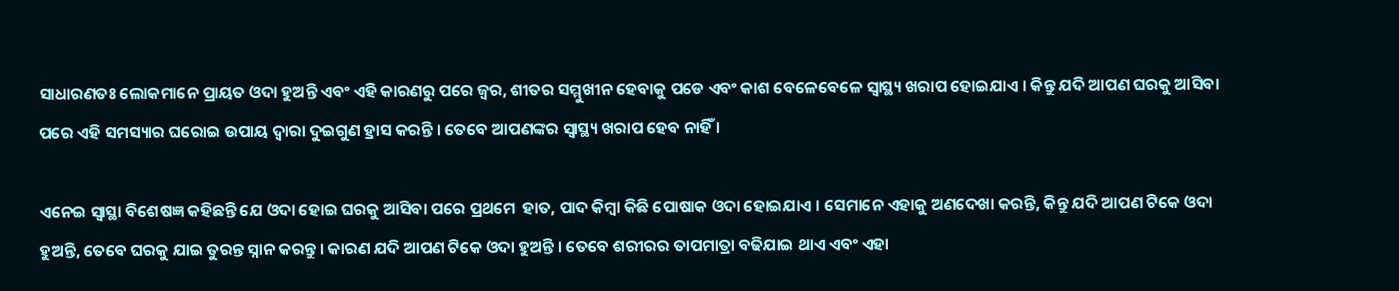ସାଧାରଣତଃ ଲୋକମାନେ ପ୍ରାୟତ ଓଦା ହୁଅନ୍ତି ଏବଂ ଏହି କାରଣରୁ ପରେ ଜ୍ୱର, ଶୀତର ସମ୍ମୁଖୀନ ହେବାକୁ ପଡେ ଏବଂ କାଶ ବେଳେବେଳେ ସ୍ୱାସ୍ଥ୍ୟ ଖରାପ ହୋଇଯାଏ । କିନ୍ତୁ ଯଦି ଆପଣ ଘରକୁ ଆସିବା ପରେ ଏହି ସମସ୍ୟାର ଘରୋଇ ଉପାୟ ଦ୍ବାରା ଦୁଇଗୁଣ ହ୍ରାସ କରନ୍ତି । ତେବେ ଆପଣଙ୍କର ସ୍ୱାସ୍ଥ୍ୟ ଖରାପ ହେବ ନାହିଁ ।

ଏନେଇ ସ୍ୱାସ୍ଥା ବିଶେଷଜ୍ଞ କହିଛନ୍ତି ଯେ ଓଦା ହୋଇ ଘରକୁ ଆସିବା ପରେ ପ୍ରଥମେ  ହାତ, ପାଦ କିମ୍ବା କିଛି ପୋଷାକ ଓଦା ହୋଇଯାଏ । ସେମାନେ ଏହାକୁ ଅଣଦେଖା କରନ୍ତି, କିନ୍ତୁ ଯଦି ଆପଣ ଟିକେ ଓଦା ହୁଅନ୍ତି, ତେବେ ଘରକୁ ଯାଇ ତୁରନ୍ତ ସ୍ନାନ କରନ୍ତୁ । କାରଣ ଯଦି ଆପଣ ଟିକେ ଓଦା ହୁଅନ୍ତି । ତେବେ ଶରୀରର ତାପମାତ୍ରା ବଢିଯାଇ ଥାଏ ଏବଂ ଏହା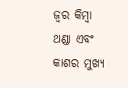ଜ୍ୱର କିମ୍ବା ଥଣ୍ଡା ଏବଂ କାଶର ମୁଖ୍ୟ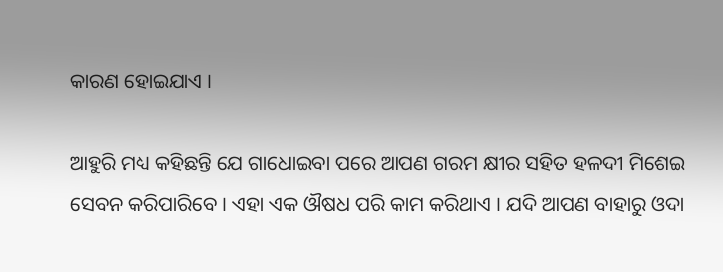କାରଣ ହୋଇଯାଏ ।

ଆହୁରି ମଧ୍ୟ କହିଛନ୍ତି ଯେ ଗାଧୋଇବା ପରେ ଆପଣ ଗରମ କ୍ଷୀର ସହିତ ହଳଦୀ ମିଶେଇ ସେବନ କରିପାରିବେ । ଏହା ଏକ ଔଷଧ ପରି କାମ କରିଥାଏ । ଯଦି ଆପଣ ବାହାରୁ ଓଦା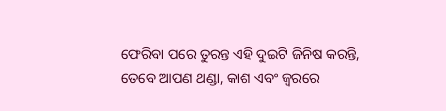ଫେରିବା ପରେ ତୁରନ୍ତ ଏହି ଦୁଇଟି ଜିନିଷ କରନ୍ତି, ତେବେ ଆପଣ ଥଣ୍ଡା, କାଶ ଏବଂ ଜ୍ୱରରେ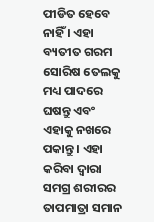ପୀଡିତ ହେବେ ନାହିଁ । ଏହା ବ୍ୟତୀତ ଗରମ ସୋରିଷ ତେଲକୁ ମଧ୍ୟ ପାଦରେ ଘଷନ୍ତୁ ଏବଂ ଏହାକୁ ନଖରେ ପକାନ୍ତୁ । ଏହା କରିବା ଦ୍ୱାରା ସମଗ୍ର ଶରୀରର ତାପମାତ୍ରା ସମାନ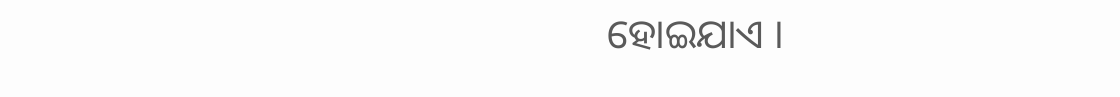ହୋଇଯାଏ ।